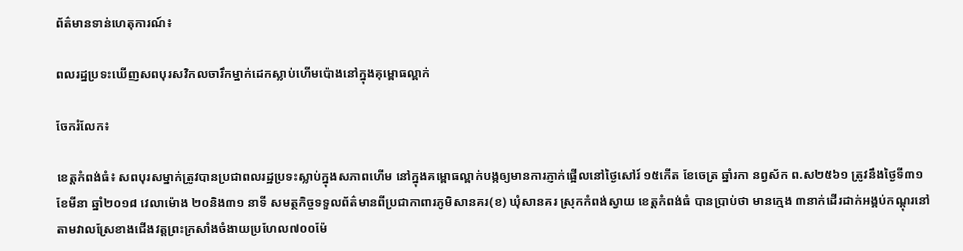ព័ត៌មានទាន់ហេតុការណ៍៖

ពលរដ្នប្រទះឃើញសពបុរសវិកលចារឹកម្នាក់ដេកស្លាប់ហើមប៉ោងនៅក្នុងគុម្ពោធល្ពាក់

ចែករំលែក៖

ខេត្តកំពង់ធំ៖ សពបុរសម្នាក់ត្រូវបានប្រជាពលរដ្ឋប្រទះស្លាប់ក្នុងសភាពហើម នៅក្នុងគម្ពោធល្ពាក់បង្កឲ្យមានការភ្ញាក់ផ្អើលនៅថ្ងៃសៅរ៍ ១៥កើត ខែចេត្រ ឆ្នាំរកា នព្វស័ក ព.ស២៥៦១ ត្រូវនឹងថ្ងៃទី៣១ ខែមីនា ឆ្នាំ២០១៨ វេលាម៉ោង ២០និង៣១ នាទី សមត្ថកិច្ចទទួលព័ត៌មានពីប្រជាកាពារភូមិសានគរ(ខ) ឃុំសានគរ ស្រុកកំពង់ស្វាយ ខេត្តកំពង់ធំ បានប្រាប់ថា មានក្មេង ៣នាក់ដើរដាក់អង្គប់កណ្តុរនៅតាមវាលស្រែខាងជើងវត្តព្រះក្រសាំងចំងាយប្រហែល៧០០ម៉ែ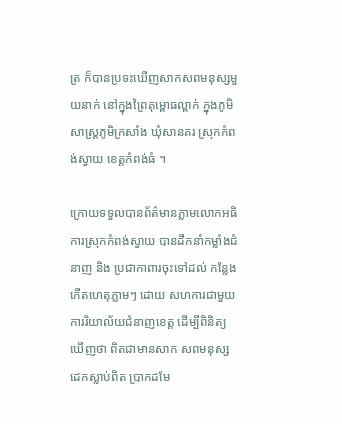ត្រ ក៏បានប្រទះឃើញសាកសពមនុស្សមួយនាក់ នៅក្នុងព្រៃគុម្ពោធល្ពាក់ ក្នុងភូមិសាស្ត្រភូមិក្រសាំង ឃុំសានគរ ស្រុកកំពង់ស្វាយ ខេត្តកំពង់ធំ ។

ក្រោយទទួលបានព័ត៌មានភ្លាមលោកអធិការស្រុកកំពង់ស្វាយ បានដឹកនាំកម្លាំងជំនាញ និង ប្រជាកាពារចុះទៅដល់ កន្លែងកើតហេតុភ្លាមៗ ដោយ សហការជាមួយការរិយាល័យជំនាញខេត្ត ដើម្បីពិនិត្យ ឃើញថា ពិតជាមានសាក សពមនុស្សដេកស្លាប់ពិត ប្រាកដមែ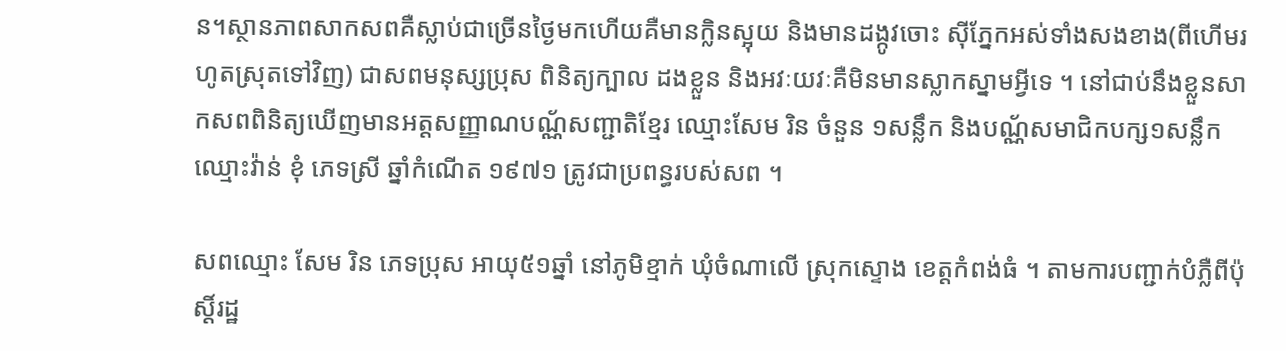ន។ស្ថានភាពសាកសពគឺស្លាប់ជាច្រើនថ្ងៃមកហើយគឺមានក្លិនស្អុយ និងមានដង្កូវចោះ ស៊ីភ្នែកអស់ទាំងសងខាង(ពីហើមរហូតស្រុតទៅវិញ) ជាសពមនុស្សប្រុស ពិនិត្យក្បាល ដងខ្លួន និងអវៈយវៈគឺមិនមានស្លាកស្នាមអ្វីទេ ។ នៅជាប់នឹងខ្លួនសាកសពពិនិត្យឃើញមានអត្តសញ្ញាណបណ្ណ័សញ្ជាតិខ្មែរ ឈ្មោះសែម រិន ចំនួន ១សន្លឹក និងបណ្ណ័សមាជិកបក្ស១សន្លឹក ឈ្មោះវ៉ាន់ ខុំ ភេទស្រី ឆ្នាំកំណើត ១៩៧១ ត្រូវជាប្រពន្ធរបស់សព ។

សពឈ្មោះ សែម រិន ភេទប្រុស អាយុ៥១ឆ្នាំ នៅភូមិខ្មាក់ ឃុំចំណាលើ ស្រុកស្ទោង ខេត្តកំពង់ធំ ។ តាមការបញ្ជាក់បំភ្លឺពីប៉ុស្តិ៍រដ្ឋ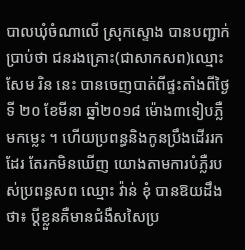បាលឃុំចំណាលើ ស្រុកស្ទោង បានបញ្ជាក់ប្រាប់ថា ជនរងគ្រោះ(ជាសាកសព)ឈ្មោះ សែម រិន នេះ បានចេញបាត់ពីផ្ទះតាំងពីថ្ងៃទី ២០ ខែមីនា ឆ្នាំ២០១៨ ម៉ោង៣ទៀបភ្លឺមកម្លេះ ។ ហើយប្រពន្ធនិងកូនប្រឹងដើររកដែរ តែរកមិនឃើញ យោងតាមការបំភ្លឺរបស់ប្រពន្ធសព ឈ្មោះ វ៉ាន់ ខុំ បានឱយដឹងថា៖ ប្តីខ្លួនគឺមានជំងឺសសៃប្រ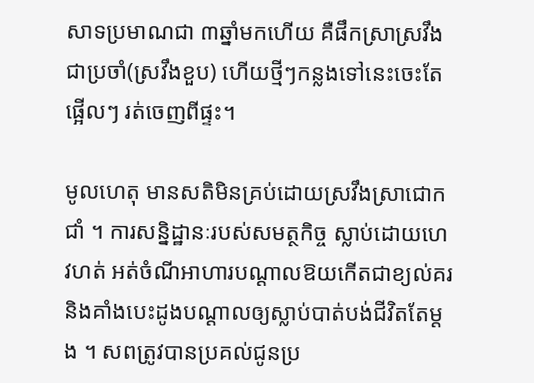សាទប្រមាណជា ៣ឆ្នាំមកហើយ គឺផឹកស្រាស្រវឹងជាប្រចាំ(ស្រវឹងខួប) ហើយថ្មីៗកន្លងទៅនេះចេះតែផ្អើលៗ រត់ចេញពីផ្ទះ។

មូលហេតុ មានសតិមិនគ្រប់ដោយស្រវឹងស្រាជោកជាំ ។ ការសន្និដ្ឋានៈរបស់សមត្ថកិច្ច ស្លាប់ដោយហេវហត់ អត់ចំណីអាហារបណ្តាលឱយកើតជាខ្យល់គរ និងគាំងបេះដូងបណ្ដាលឲ្យស្លាប់បាត់បង់ជីវិតតែម្ដង ។ សពត្រូវបានប្រគល់ជូនប្រ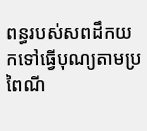ពន្ធរបស់សពដឹកយកទៅធ្វើបុណ្យតាមប្រពៃណី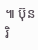៕ ប៊ុនរិ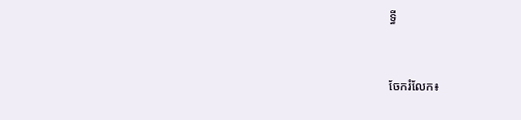ទ្ធី


ចែករំលែក៖